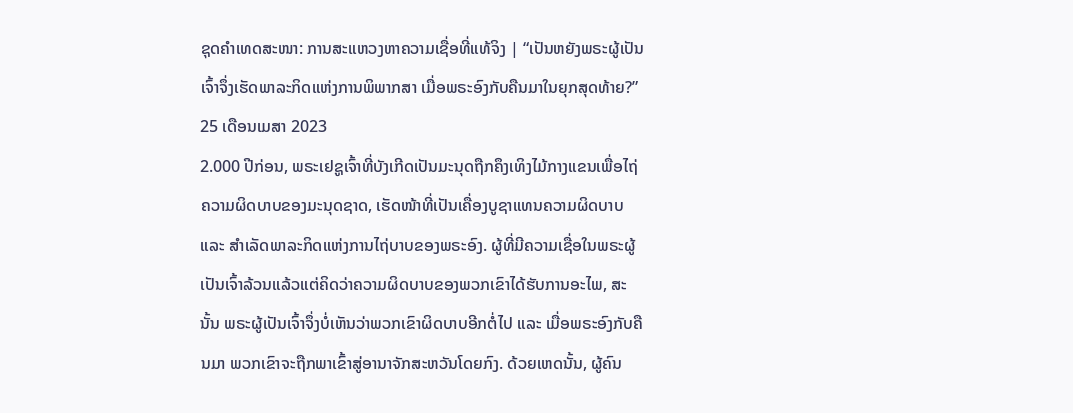ຊຸດຄຳເທດສະໜາ: ການສະແຫວງຫາຄວາມເຊື່ອທີ່ແທ້ຈິງ | “ເປັນຫຍັງພຣະຜູ້ເປັນເຈົ້າຈຶ່ງເຮັດພາລະກິດແຫ່ງການພິພາກສາ ເມື່ອພຣະອົງກັບຄືນມາໃນຍຸກສຸດທ້າຍ?”
25 ເດືອນເມສາ 2023
2.000 ປີກ່ອນ, ພຣະເຢຊູເຈົ້າທີ່ບັງເກີດເປັນມະນຸດຖືກຄຶງເທິງໄມ້ກາງແຂນເພື່ອໄຖ່ຄວາມຜິດບາບຂອງມະນຸດຊາດ, ເຮັດໜ້າທີ່ເປັນເຄື່ອງບູຊາແທນຄວາມຜິດບາບ ແລະ ສຳເລັດພາລະກິດແຫ່ງການໄຖ່ບາບຂອງພຣະອົງ. ຜູ້ທີ່ມີຄວາມເຊື່ອໃນພຣະຜູ້ເປັນເຈົ້າລ້ວນແລ້ວແຕ່ຄິດວ່າຄວາມຜິດບາບຂອງພວກເຂົາໄດ້ຮັບການອະໄພ, ສະນັ້ນ ພຣະຜູ້ເປັນເຈົ້າຈຶ່ງບໍ່ເຫັນວ່າພວກເຂົາຜິດບາບອີກຕໍ່ໄປ ແລະ ເມື່ອພຣະອົງກັບຄືນມາ ພວກເຂົາຈະຖືກພາເຂົ້າສູ່ອານາຈັກສະຫວັນໂດຍກົງ. ດ້ວຍເຫດນັ້ນ, ຜູ້ຄົນ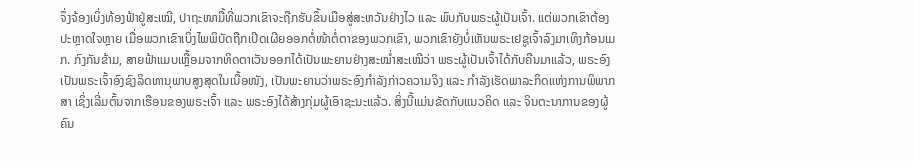ຈຶ່ງຈ້ອງເບິ່ງທ້ອງຟ້າຢູ່ສະເໝີ, ປາຖະໜາມື້ທີ່ພວກເຂົາຈະຖືກຮັບຂຶ້ນເມືອສູ່ສະຫວັນຢ່າງໄວ ແລະ ພົບກັບພຣະຜູ້ເປັນເຈົ້າ. ແຕ່ພວກເຂົາຕ້ອງປະຫຼາດໃຈຫຼາຍ ເມື່ອພວກເຂົາເບິ່ງໄພພິບັດຖືກເປີດເຜີຍອອກຕໍ່ໜ້າຕໍ່ຕາຂອງພວກເຂົາ, ພວກເຂົາຍັງບໍ່ເຫັນພຣະເຢຊູເຈົ້າລົງມາເທິງກ້ອນເມກ. ກົງກັນຂ້າມ, ສາຍຟ້າແມບເຫຼື້ອມຈາກທິດຕາເວັນອອກໄດ້ເປັນພະຍານຢ່າງສະໝໍ່າສະເໝີວ່າ ພຣະຜູ້ເປັນເຈົ້າໄດ້ກັບຄືນມາແລ້ວ, ພຣະອົງເປັນພຣະເຈົ້າອົງຊົງລິດທານຸພາບສູງສຸດໃນເນື້ອໜັງ, ເປັນພະຍານວ່າພຣະອົງກຳລັງກ່າວຄວາມຈິງ ແລະ ກຳລັງເຮັດພາລະກິດແຫ່ງການພິພາກສາ ເຊິ່ງເລີ່ມຕົ້ນຈາກເຮືອນຂອງພຣະເຈົ້າ ແລະ ພຣະອົງໄດ້ສ້າງກຸ່ມຜູ້ເອົາຊະນະແລ້ວ. ສິ່ງນີ້ແມ່ນຂັດກັບແນວຄິດ ແລະ ຈິນຕະນາການຂອງຜູ້ຄົນ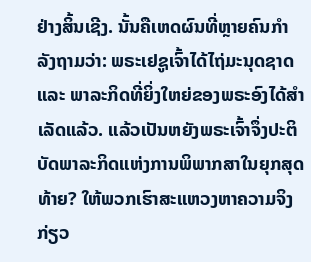ຢ່າງສິ້ນເຊີງ. ນັ້ນຄືເຫດຜົນທີ່ຫຼາຍຄົນກຳລັງຖາມວ່າ: ພຣະເຢຊູເຈົ້າໄດ້ໄຖ່ມະນຸດຊາດ ແລະ ພາລະກິດທີ່ຍິ່ງໃຫຍ່ຂອງພຣະອົງໄດ້ສຳເລັດແລ້ວ. ແລ້ວເປັນຫຍັງພຣະເຈົ້າຈຶ່ງປະຕິບັດພາລະກິດແຫ່ງການພິພາກສາໃນຍຸກສຸດທ້າຍ? ໃຫ້ພວກເຮົາສະແຫວງຫາຄວາມຈິງກ່ຽວ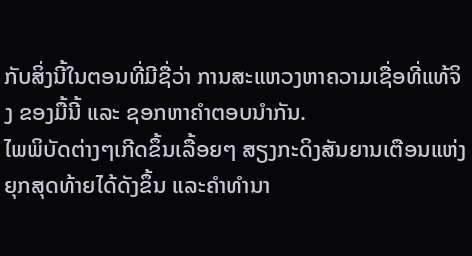ກັບສິ່ງນີ້ໃນຕອນທີ່ມີຊື່ວ່າ ການສະແຫວງຫາຄວາມເຊື່ອທີ່ແທ້ຈິງ ຂອງມື້ນີ້ ແລະ ຊອກຫາຄຳຕອບນໍາກັນ.
ໄພພິບັດຕ່າງໆເກີດຂຶ້ນເລື້ອຍໆ ສຽງກະດິງສັນຍານເຕືອນແຫ່ງຍຸກສຸດທ້າຍໄດ້ດັງຂຶ້ນ ແລະຄໍາທໍານາ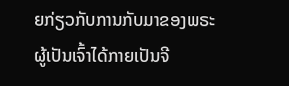ຍກ່ຽວກັບການກັບມາຂອງພຣະຜູ້ເປັນເຈົ້າໄດ້ກາຍເປັນຈີ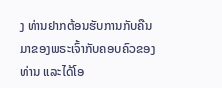ງ ທ່ານຢາກຕ້ອນຮັບການກັບຄືນມາຂອງພຣະເຈົ້າກັບຄອບຄົວຂອງທ່ານ ແລະໄດ້ໂອ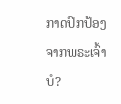ກາດປົກປ້ອງຈາກພຣະເຈົ້າບໍ?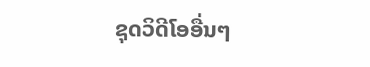ຊຸດວິດີໂອອື່ນໆ